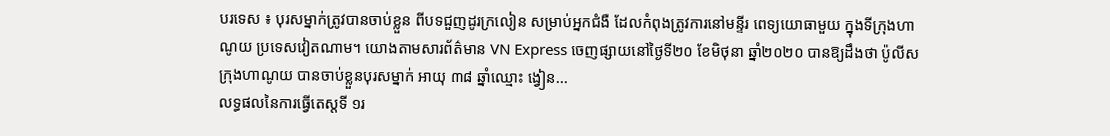បរទេស ៖ បុរសម្នាក់ត្រូវបានចាប់ខ្លួន ពីបទជួញដូរក្រលៀន សម្រាប់អ្នកជំងឺ ដែលកំពុងត្រូវការនៅមន្ទីរ ពេទ្យយោធាមួយ ក្នុងទីក្រុងហាណូយ ប្រទេសវៀតណាម។ យោងតាមសារព័ត៌មាន VN Express ចេញផ្សាយនៅថ្ងៃទី២០ ខែមិថុនា ឆ្នាំ២០២០ បានឱ្យដឹងថា ប៉ូលីសក្រុងហាណូយ បានចាប់ខ្លួនបុរសម្នាក់ អាយុ ៣៨ ឆ្នាំឈ្មោះ ង្វៀន...
លទ្ធផលនៃការធ្វើតេស្តទី ១រ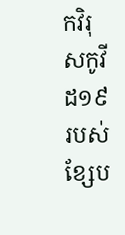កវិរុសកូវីដ១៩ របស់ខ្សែប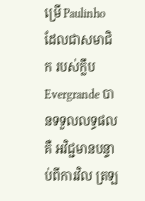ម្រើ Paulinho ដែលជាសមាជិក របស់ក្លឹប Evergrande បានទទួលលទ្ធផលគឺ អវិជ្ជមានបន្ទាប់ពីការវិល ត្រឡ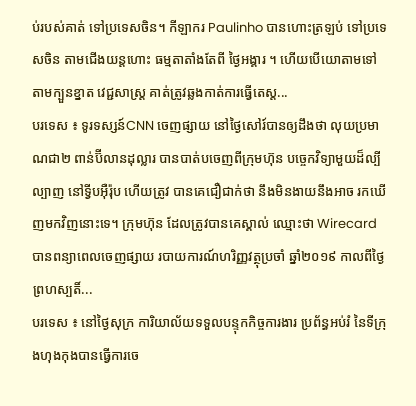ប់របស់គាត់ ទៅប្រទេសចិន។ កីឡាករ Paulinho បានហោះត្រឡប់ ទៅប្រទេសចិន តាមជើងយន្តហោះ ធម្មតាតាំងតែពី ថ្ងៃអង្គារ ។ ហើយបើយោតាមទៅតាមក្បួនខ្នាត វេជ្ជសាស្រ្ត គាត់ត្រូវឆ្លងកាត់ការធ្វើតេស្ត...
បរទេស ៖ ទូរទស្សន៍CNN ចេញផ្សាយ នៅថ្ងៃសៅរ៍បានឲ្យដឹងថា លុយប្រមាណជា២ ពាន់ប៊ីលានដុល្លារ បានបាត់បចេញពីក្រុមហ៊ុន បច្ចេកវិទ្យាមួយដ៏ល្បីល្បាញ នៅទ្វីបអ៊ឺរ៉ុប ហើយត្រូវ បានគេជឿជាក់ថា នឹងមិនងាយនឹងអាច រកឃើញមកវិញនោះទេ។ ក្រុមហ៊ុន ដែលត្រូវបានគេស្គាល់ ឈ្មោះថា Wirecard បានពន្យាពេលចេញផ្សាយ របាយការណ៍ហរិញ្ញវត្ថុប្រចាំ ឆ្នាំ២០១៩ កាលពីថ្ងៃព្រហស្បតិ៍...
បរទេស ៖ នៅថ្ងៃសុក្រ ការិយាល័យទទួលបន្ទុកកិច្ចការងារ ប្រព័ន្ធអប់រំ នៃទីក្រុងហុងកុងបានធ្វើការចេ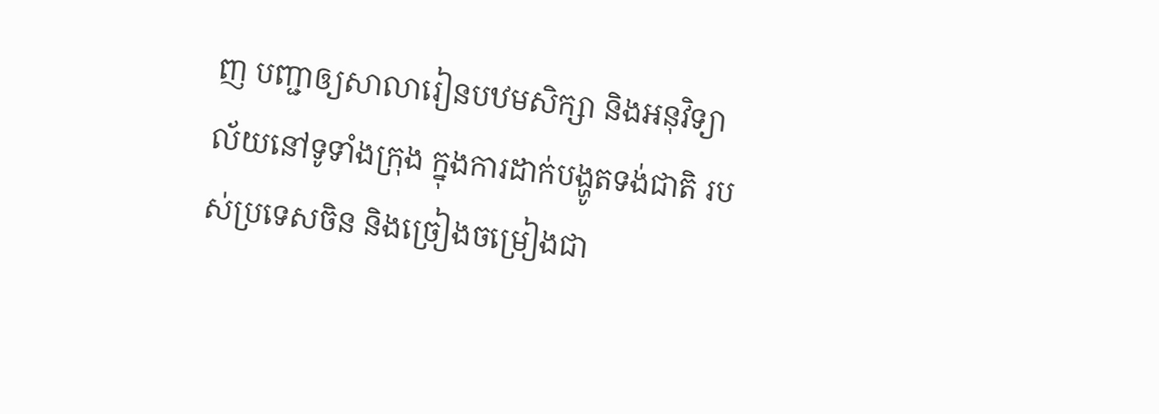ញ បញ្ជាឲ្យសាលារៀនបឋមសិក្សា និងអនុវិទ្យាល័យនៅទូទាំងក្រុង ក្នុងការដាក់បង្ហូតទង់ជាតិ របស់ប្រទេសចិន និងច្រៀងចម្រៀងជា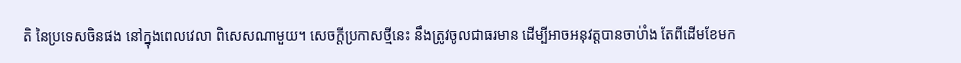តិ នៃប្រទេសចិនផង នៅក្នុងពេលវេលា ពិសេសណាមួយ។ សេចក្តីប្រកាសថ្មីនេះ នឹងត្រូវចូលជាធរមាន ដើម្បីអាចអនុវត្តបានចាប់ាំង តែពីដើមខែមក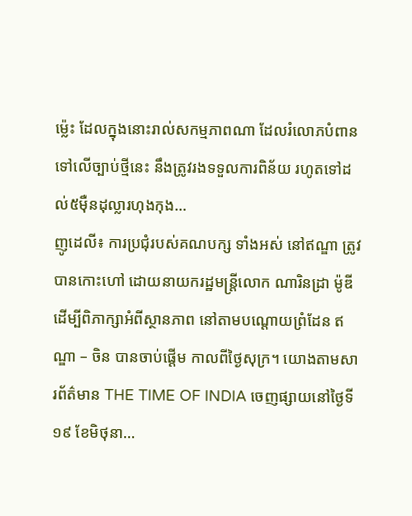ម្ល៉េះ ដែលក្នុងនោះរាល់សកម្មភាពណា ដែលរំលោភបំពានទៅលើច្បាប់ថ្មីនេះ នឹងត្រូវរងទទួលការពិន័យ រហូតទៅដល់៥ម៉ឺនដុល្លារហុងកុង...
ញូដេលី៖ ការប្រជុំរបស់គណបក្ស ទាំងអស់ នៅឥណ្ឌា ត្រូវបានកោះហៅ ដោយនាយករដ្ឋមន្រ្តីលោក ណារិនដ្រា ម៉ូឌី ដើម្បីពិភាក្សាអំពីស្ថានភាព នៅតាមបណ្តោយព្រំដែន ឥណ្ឌា – ចិន បានចាប់ផ្តើម កាលពីថ្ងៃសុក្រ។ យោងតាមសារព័ត៌មាន THE TIME OF INDIA ចេញផ្សាយនៅថ្ងៃទី១៩ ខែមិថុនា...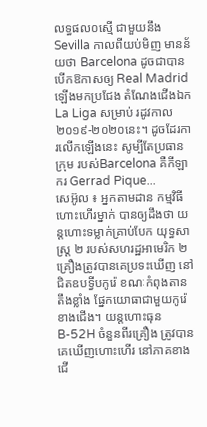លទ្ធផល០ស្មើ ជាមួយនឹង Sevilla កាលពីយប់មិញ មានន័យថា Barcelona ដូចជាបាន បើកឱកាសឲ្យ Real Madrid ឡើងមកប្រជែង តំណែងជើងឯក La Liga សម្រាប់ រដូវកាល២០១៩-២០២០នេះ។ ដូចដែរការលើកឡើងនេះ សូម្បីតែប្រធានក្រុម របស់Barcelona គឺកីឡាករ Gerrad Pique...
សេអ៊ូល ៖ អ្នកតាមដាន កម្មវិធីហោះហើរម្នាក់ បានឲ្យដឹងថា យន្តហោះទម្លាក់គ្រាប់បែក យុទ្ធសាស្ត្រ ២ របស់សហរដ្ឋអាមេរិក ២គ្រឿងត្រូវបានគេប្រទះឃើញ នៅជិតឧបទ្វីបកូរ៉េ ខណៈកំពុងតានតឹងខ្លាំង ផ្នែកយោធាជាមួយកូរ៉េខាងជើង។ យន្តហោះធុន B-52H ចំនួនពីរគ្រឿង ត្រូវបានគេឃើញហោះហើរ នៅភាគខាងជើ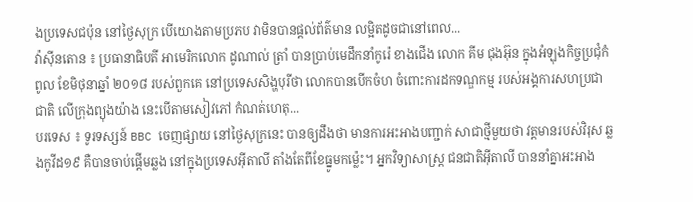ងប្រទេសជប៉ុន នៅថ្ងៃសុក្រ បើយោងតាមប្រភប វាមិនបានផ្តល់ព័ត៌មាន លម្អិតដូចជានៅពេល...
វ៉ាស៊ីនតោន ៖ ប្រធានាធិបតី អាមេរិកលោក ដូណាល់ ត្រាំ បានប្រាប់មេដឹកនាំកូរ៉េ ខាងជើង លោក គីម ជុងអ៊ុន ក្នុងអំឡុងកិច្ចប្រជុំកំពូល ខែមិថុនាឆ្នាំ ២០១៨ របស់ពួកគេ នៅប្រទេសសិង្ហបុរីថា លោកបានបើកចំហ ចំពោះការដកទណ្ឌកម្ម របស់អង្គការសហប្រជាជាតិ លើក្រុងព្យុងយ៉ាង នេះបើតាមសៀវភៅ កំណត់ហេតុ...
បរទេស ៖ ទូរទស្សន៍ BBC ចេញផ្សាយ នៅថ្ងៃសុក្រនេះ បានឲ្យដឹងថា មានការអះអាងបញ្ជាក់ សាជាថ្មីមួយថា វត្តមានរបស់វិរុស ឆ្លងកូវីដ១៩ គឺបានចាប់ផ្តើមឆ្លង នៅក្នុងប្រទេសអ៊ីតាលី តាំងតែពីខែធ្នូមកម្ល៉េះ។ អ្នកវិទ្យាសាស្ត្រ ជនជាតិអ៊ីតាលី បាននាំគ្នាអះអាង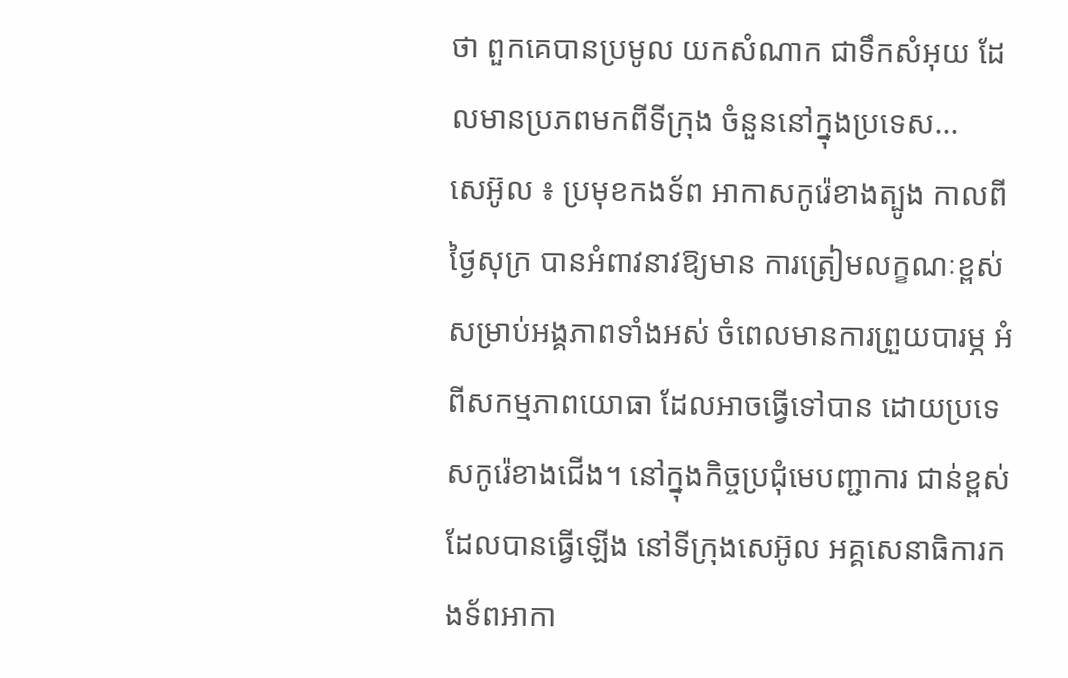ថា ពួកគេបានប្រមូល យកសំណាក ជាទឹកសំអុយ ដែលមានប្រភពមកពីទីក្រុង ចំនួននៅក្នុងប្រទេស...
សេអ៊ូល ៖ ប្រមុខកងទ័ព អាកាសកូរ៉េខាងត្បូង កាលពីថ្ងៃសុក្រ បានអំពាវនាវឱ្យមាន ការត្រៀមលក្ខណៈខ្ពស់ សម្រាប់អង្គភាពទាំងអស់ ចំពេលមានការព្រួយបារម្ភ អំពីសកម្មភាពយោធា ដែលអាចធ្វើទៅបាន ដោយប្រទេសកូរ៉េខាងជើង។ នៅក្នុងកិច្ចប្រជុំមេបញ្ជាការ ជាន់ខ្ពស់ដែលបានធ្វើឡើង នៅទីក្រុងសេអ៊ូល អគ្គសេនាធិការកងទ័ពអាកា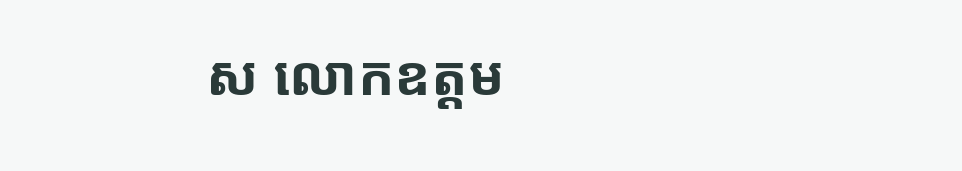ស លោកឧត្តម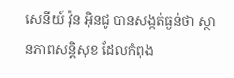សេនីយ៍ វ៉ុន អ៊ិនជូ បានសង្កត់ធ្ងន់ថា ស្ថានភាពសន្តិសុខ ដែលកំពុង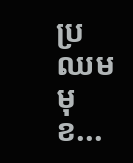ប្រឈមមុខ...